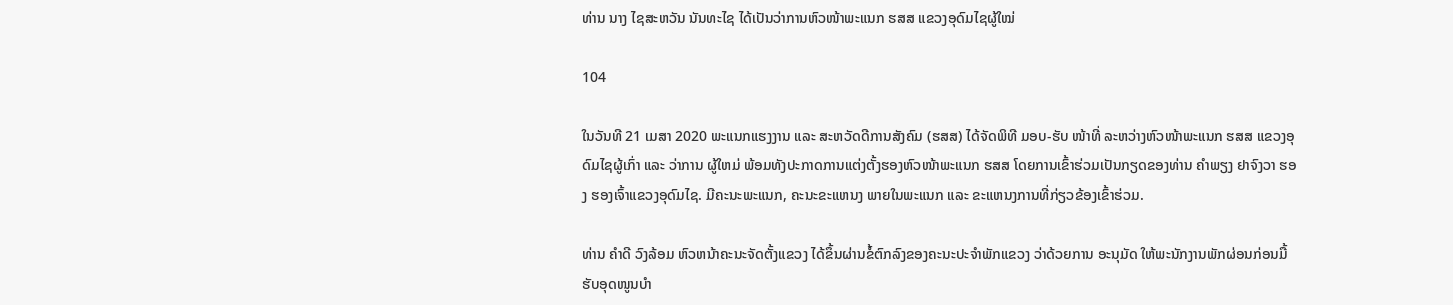ທ່ານ ນາງ ໄຊສະຫວັນ ນັນທະໄຊ ໄດ້ເປັນວ່າການຫົວໜ້າພະແນກ ຮສສ ແຂວງອຸດົມໄຊຜູ້ໃໝ່

104

ໃນວັນທີ 21 ເມສາ 2020 ພະແນກແຮງງານ ແລະ ສະຫວັດດີການສັງຄົມ (ຮສສ) ໄດ້ຈັດພິທີ ມອບ-ຮັບ ໜ້າທີ່ ລະຫວ່າງຫົວໜ້າພະແນກ ຮສສ ແຂວງອຸດົມໄຊຜູ້ເກົ່າ ແລະ ວ່າການ ຜູ້ໃຫມ່ ພ້ອມທັງປະກາດການແຕ່ງຕັ້ງຮອງຫົວໜ້າພະແນກ ຮສສ ໂດຍການເຂົ້າຮ່ວມເປັນກຽດຂອງທ່ານ ຄຳພຽງ ຢາຈົງວາ ຮອງ ຮອງເຈົ້າແຂວງອຸດົມໄຊ. ມີຄະນະພະແນກ, ຄະນະຂະແຫນງ ພາຍໃນພະແນກ ແລະ ຂະແຫນງການທີ່ກ່ຽວຂ້ອງເຂົ້າຮ່ວມ.

ທ່ານ ຄຳດີ ວົງລ້ອມ ຫົວຫນ້າຄະນະຈັດຕັ້ງແຂວງ ໄດ້ຂຶ້ນຜ່ານຂໍ້ຕົກລົງຂອງຄະນະປະຈຳພັກແຂວງ ວ່າດ້ວຍການ ອະນຸມັດ ໃຫ້ພະນັກງານພັກຜ່ອນກ່ອນມື້ຮັບອຸດໜູນບຳ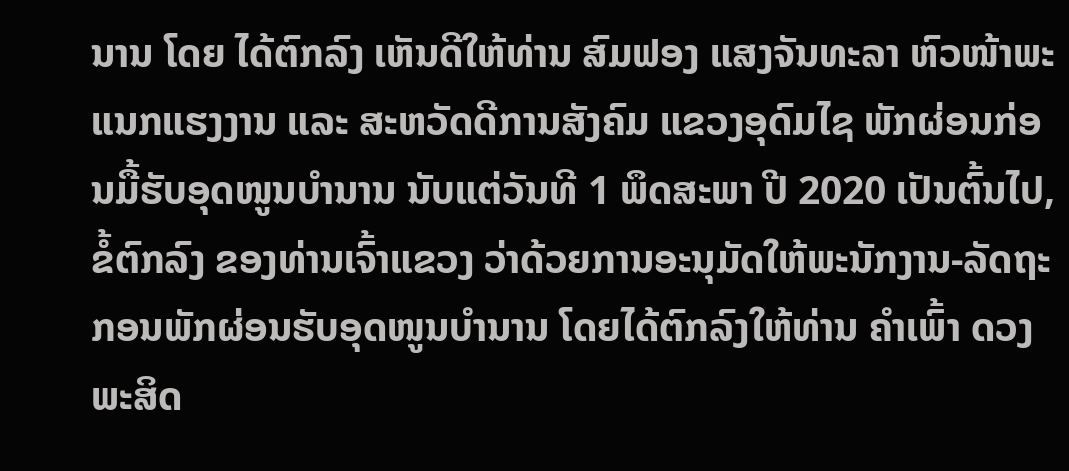ນານ ໂດຍ ໄດ້ຕົກລົງ ເຫັນດີໃຫ້ທ່ານ ສົມຟອງ ແສງຈັນທະລາ ຫົວໜ້າພະແນກແຮງງານ ແລະ ສະຫວັດດີການສັງຄົມ ແຂວງອຸດົມໄຊ ພັກຜ່ອນກ່ອນມື້ຮັບອຸດໜູນບຳນານ ນັບແຕ່ວັນທີ 1 ພຶດສະພາ ປີ 2020 ເປັນຕົ້ນໄປ, ຂໍ້ຕົກລົງ ຂອງທ່ານເຈົ້າແຂວງ ວ່າດ້ວຍການອະນຸມັດໃຫ້ພະນັກງານ-ລັດຖະກອນພັກຜ່ອນຮັບອຸດໜູນບຳນານ ໂດຍໄດ້ຕົກລົງໃຫ້ທ່ານ ຄຳເພົ້າ ດວງພະສິດ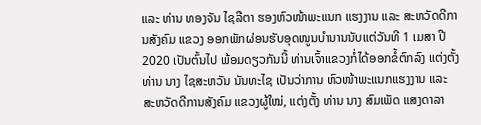ແລະ ທ່ານ ທອງຈັນ ໄຊລືຕາ ຮອງຫົວໜ້າພະແນກ ແຮງງານ ແລະ ສະຫວັດດີການສັງຄົມ ແຂວງ ອອກພັກຜ່ອນຮັບອຸດໜູນບຳນານນັບແຕ່ວັນທີ 1 ເມສາ ປີ 2020 ເປັນຕົ້ນໄປ ພ້ອມດຽວກັນນີ້ ທ່ານເຈົ້າແຂວງກໍ່ໄດ້ອອກຂໍ້ຕົກລົງ ແຕ່ງຕັ້ງ ທ່ານ ນາງ ໄຊສະຫວັນ ນັນທະໄຊ ເປັນວ່າການ ຫົວໜ້າພະແນກແຮງງານ ແລະ ສະຫວັດດີການສັງຄົມ ແຂວງຜູ້ໃໝ່, ແຕ່ງຕັ້ງ ທ່ານ ນາງ ສົມເພັດ ແສງດາລາ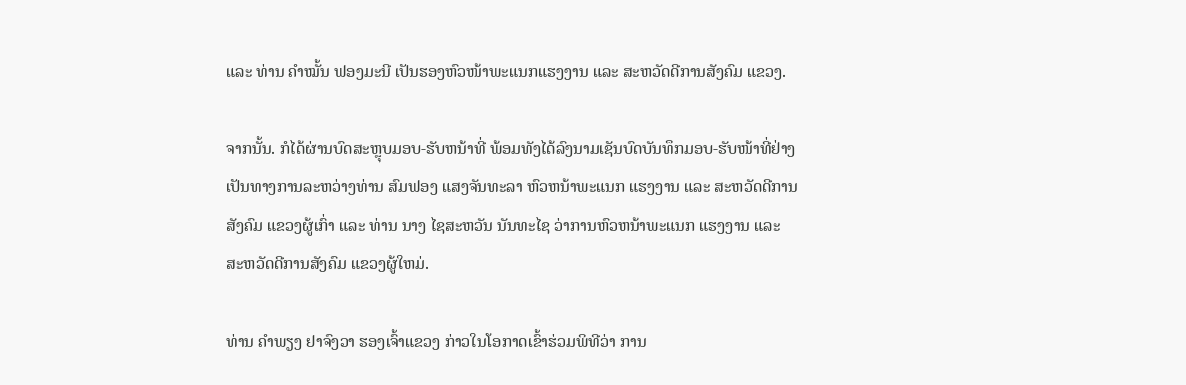ແລະ ທ່ານ ຄຳໝັ້ນ ຟອງມະນີ ເປັນຮອງຫົວໜ້າພະແນກແຮງງານ ແລະ ສະຫວັດດີການສັງຄົມ ແຂວງ.

ຈາກນັ້ນ. ກໍໄດ້ຜ່ານບົດສະຫຼຸບມອບ-ຮັບຫນ້າທີ່ ພ້ອມທັງໄດ້ລົງນາມເຊັນບົດບັນທຶກມອບ-ຮັບໜ້າທີ່ຢ່າງເປັນທາງການລະຫວ່າງທ່ານ ສົມຟອງ ແສງຈັນທະລາ ຫົວຫນ້າພະແນກ ແຮງງານ ແລະ ສະຫວັດດີການສັງຄົມ ແຂວງຜູ້ເກົ່າ ແລະ ທ່ານ ນາງ ໄຊສະຫວັນ ນັນທະໄຊ ວ່າການຫົວຫນ້າພະແນກ ແຮງງານ ແລະ ສະຫວັດດີການສັງຄົມ ແຂວງຜູ້ໃຫມ່.

ທ່ານ ຄຳພຽງ ຢາຈົງວາ ຮອງເຈົ້າແຂວງ ກ່າວໃນໂອກາດເຂົ້າຮ່ວມພິທີວ່າ ການ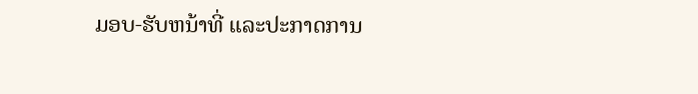ມອບ-ຮັບຫນ້າທີ່ ແລະປະກາດການ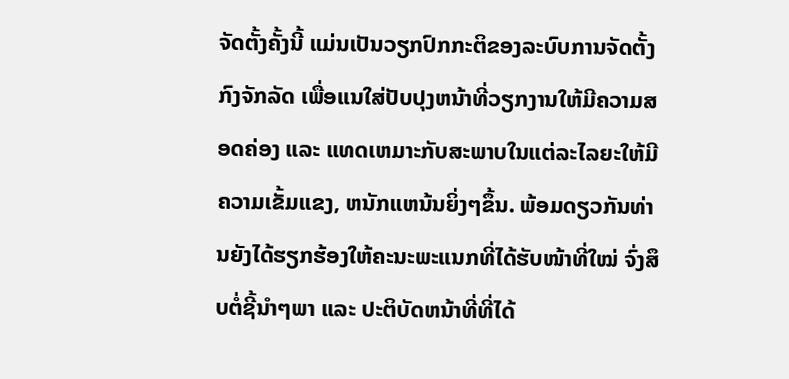ຈັດຕັ້ງຄັ້ງນີ້ ແມ່ນເປັນວຽກປົກກະຕິຂອງລະບົບການຈັດຕັ້ງກົງຈັກລັດ ເພື່ອແນໃສ່ປັບປຸງຫນ້າທີ່ວຽກງານໃຫ້ມີຄວາມສອດຄ່ອງ ແລະ ແທດເຫມາະກັບສະພາບໃນແຕ່ລະໄລຍະໃຫ້ມີຄວາມເຂັ້ມແຂງ, ຫນັກແຫນ້ນຍິ່ງໆຂຶ້ນ. ພ້ອມດຽວກັນທ່ານຍັງໄດ້ຮຽກຮ້ອງໃຫ້ຄະນະພະແນກທີ່ໄດ້ຮັບໜ້າທີ່ໃໝ່ ຈົ່ງສຶບຕໍ່ຊີ້ນຳໆພາ ແລະ ປະຕິບັດຫນ້າທີ່ທີ່ໄດ້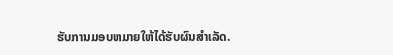ຮັບການມອບຫມາຍໃຫ້ໄດ້ຮັບຜົນສຳເລັດ.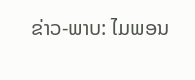ຂ່າວ-ພາບ: ໄມພອນ